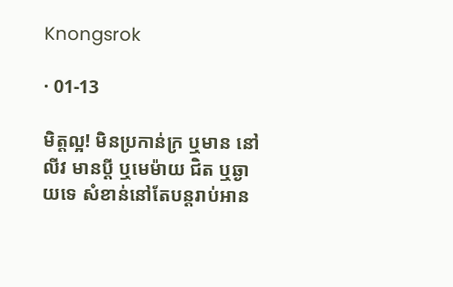Knongsrok

· 01-13

មិត្តល្អ! មិនប្រកាន់ក្រ ឬមាន នៅលីវ មានប្ដី ឬមេម៉ាយ ជិត ឬឆ្ងាយទេ សំខាន់នៅតែបន្តរាប់អាន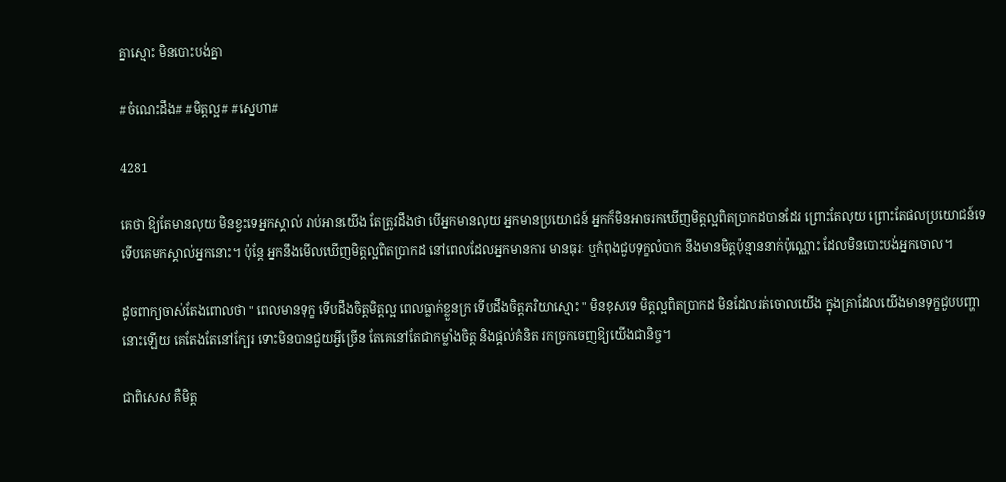គ្នាស្មោះ មិនបោះបង់គ្នា

#ចំណេះដឹង# #មិត្តល្អ# #ស្នេហា#

4281

គេថា ឱ្យតែមានលុយ មិនខ្វះទេអ្នកស្គាល់ រាប់អានយើង តែត្រូវដឹងថា បើអ្នកមានលុយ អ្នកមានប្រយោជន៍ អ្នកក៏មិនអាចរកឃើញមិត្តល្អពិតប្រាកដបានដែរ ព្រោះតែលុយ ព្រោះតែផលប្រយោជន៍ទេ ទើបគេមកស្គាល់អ្នកនោះ។ ប៉ុន្តែ អ្នកនឹងមើលឃើញមិត្តល្អពិតប្រាកដ នៅពេលដែលអ្នកមានការ មានធុរៈ ឬកំពុងជួបទុក្ខលំបាក នឹងមានមិត្តប៉ុន្មាននាក់ប៉ុណ្ណោះ ដែលមិនបោះបង់អ្នកចោល។

ដូចពាក្យចាស់តែងពោលថា " ពេលមានទុក្ខ ទើបដឹងចិត្តមិត្តល្អ ពេលធ្លាក់ខ្លួនក្រ ទើបដឹងចិត្តភរិយាស្មោះ " មិនខុសទេ មិត្តល្អពិតប្រាកដ មិនដែលរត់ចោលយើង ក្នុងគ្រាដែលយើងមានទុក្ខជួបបញ្ហានោះឡើយ គេតែងតែនៅក្បែរ ទោះមិនបានជួយអ្វីច្រើន តែគេនៅតែជាកម្លាំងចិត្ត និងផ្ដល់គំនិត រកច្រកចេញឱ្យយើងជានិច្ច។

ជាពិសេស គឺមិត្ត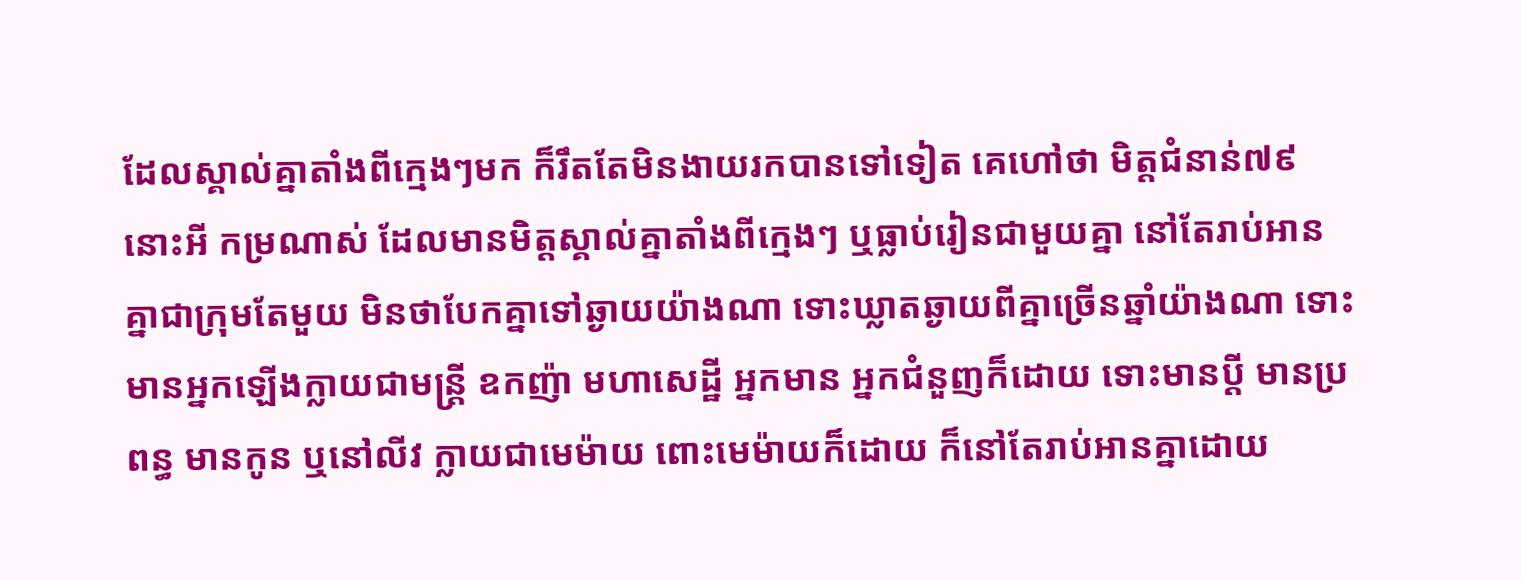ដែលស្គាល់គ្នាតាំងពីក្មេងៗមក ក៏រឹតតែមិនងាយរកបានទៅទៀត គេហៅថា មិត្តជំនាន់៧៩នោះអី កម្រណាស់ ដែលមានមិត្តស្គាល់គ្នាតាំងពីក្មេងៗ ឬធ្លាប់រៀនជាមួយគ្នា នៅតែរាប់អានគ្នាជាក្រុមតែមួយ មិនថាបែកគ្នាទៅឆ្ងាយយ៉ាងណា ទោះឃ្លាតឆ្ងាយពីគ្នាច្រើនឆ្នាំយ៉ាងណា ទោះមានអ្នកឡើងក្លាយជាមន្ត្រី ឧកញ៉ា មហាសេដ្ឋី អ្នកមាន អ្នកជំនួញក៏ដោយ ទោះមានប្ដី មានប្រពន្ធ មានកូន ឬនៅលីវ ក្លាយជាមេម៉ាយ ពោះមេម៉ាយក៏ដោយ ក៏នៅតែរាប់អានគ្នាដោយ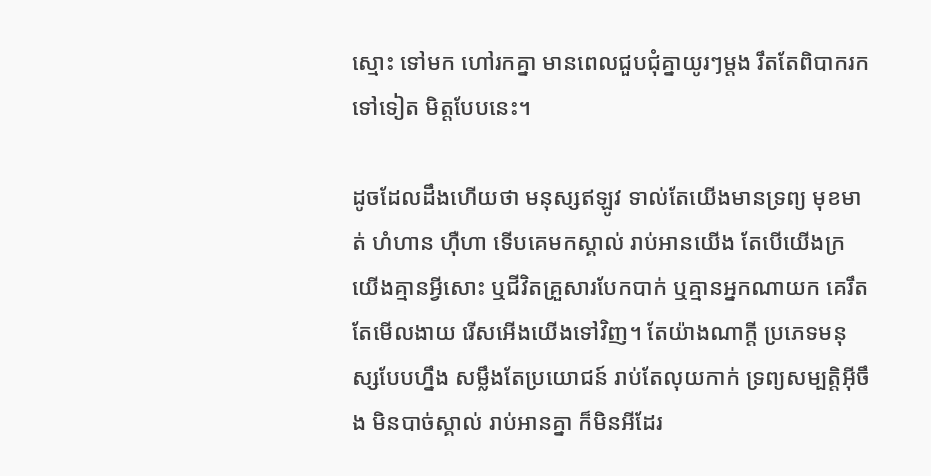ស្មោះ ទៅមក ហៅរកគ្នា មានពេលជួបជុំគ្នាយូរៗម្ដង រឹតតែពិបាករកទៅទៀត មិត្តបែបនេះ។

ដូចដែលដឹងហើយថា មនុស្សឥឡូវ ទាល់តែយើងមានទ្រព្យ មុខមាត់ ហំហាន ហ៊ឺហា ទើបគេមកស្គាល់ រាប់អានយើង តែបើយើងក្រ យើងគ្មានអ្វីសោះ ឬជីវិតគ្រួសារបែកបាក់ ឬគ្មានអ្នកណាយក គេរឹតតែមើលងាយ រើសអើងយើងទៅវិញ។ តែយ៉ាងណាក្ដី ប្រភេទមនុស្សបែបហ្នឹង សម្លឹងតែប្រយោជន៍ រាប់តែលុយកាក់ ទ្រព្យសម្បត្តិអ៊ីចឹង មិនបាច់ស្គាល់ រាប់អានគ្នា ក៏មិនអីដែរ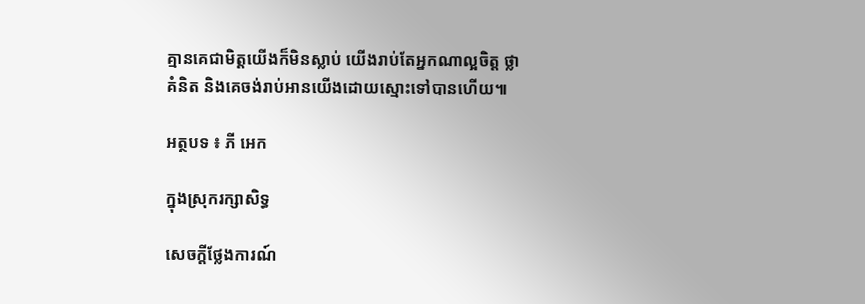គ្មានគេជាមិត្តយើងក៏មិនស្លាប់ យើងរាប់តែអ្នកណាល្អចិត្ត ថ្លាគំនិត និងគេចង់រាប់អានយើងដោយស្មោះទៅបានហើយ៕

អត្ថបទ ៖ ភី អេក

ក្នុងស្រុករក្សាសិទ្ធ

សេចក្តីថ្លែងការណ៍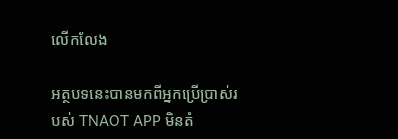លើកលែង

អត្ថបទនេះបានមកពីអ្នកប្រើប្រាស់របស់ TNAOT APP មិនតំ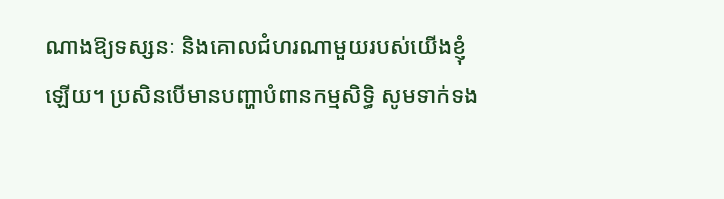ណាងឱ្យទស្សនៈ និងគោលជំហរណាមួយរបស់យើងខ្ញុំឡើយ។ ប្រសិនបើមានបញ្ហាបំពានកម្មសិទ្ធិ សូមទាក់ទង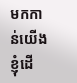មកកាន់យើងខ្ញុំដើ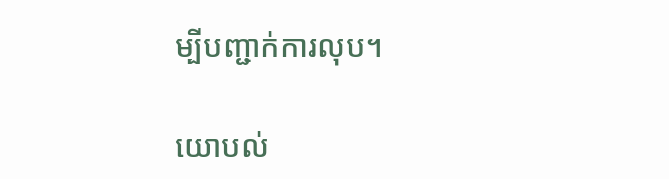ម្បីបញ្ជាក់ការលុប។

យោបល់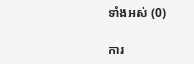ទាំងអស់ (0)

ការ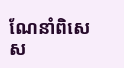ណែនាំពិសេស